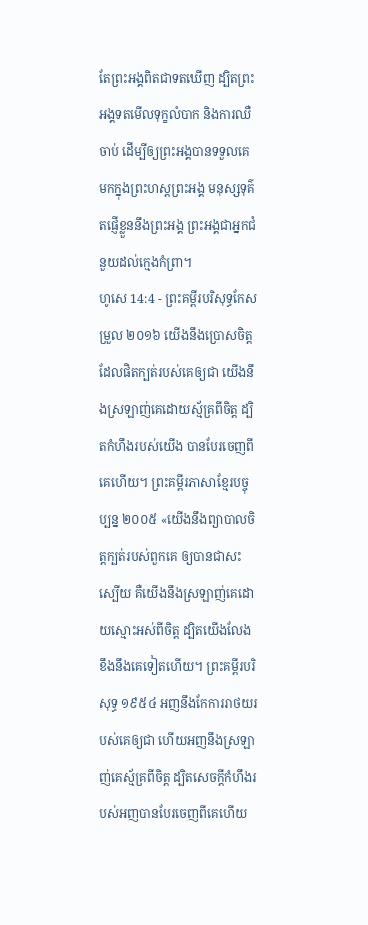តែព្រះអង្គពិតជាទតឃើញ ដ្បិតព្រះអង្គទតមើលទុក្ខលំបាក និងការឈឺចាប់ ដើម្បីឲ្យព្រះអង្គបានទទួលគេ មកក្នុងព្រះហស្តព្រះអង្គ មនុស្សទុគ៌តផ្ញើខ្លួននឹងព្រះអង្គ ព្រះអង្គជាអ្នកជំនួយដល់ក្មេងកំព្រា។
ហូសេ 14:4 - ព្រះគម្ពីរបរិសុទ្ធកែសម្រួល ២០១៦ យើងនឹងប្រោសចិត្តដែលផិតក្បត់របស់គេឲ្យជា យើងនឹងស្រឡាញ់គេដោយស្ម័គ្រពីចិត្ត ដ្បិតកំហឹងរបស់យើង បានបែរចេញពីគេហើយ។ ព្រះគម្ពីរភាសាខ្មែរបច្ចុប្បន្ន ២០០៥ «យើងនឹងព្យាបាលចិត្តក្បត់របស់ពួកគេ ឲ្យបានជាសះស្បើយ គឺយើងនឹងស្រឡាញ់គេដោយស្មោះអស់ពីចិត្ត ដ្បិតយើងលែងខឹងនឹងគេទៀតហើយ។ ព្រះគម្ពីរបរិសុទ្ធ ១៩៥៤ អញនឹងកែការរាថយរបស់គេឲ្យជា ហើយអញនឹងស្រឡាញ់គេស្ម័គ្រពីចិត្ត ដ្បិតសេចក្ដីកំហឹងរបស់អញបានបែរចេញពីគេហើយ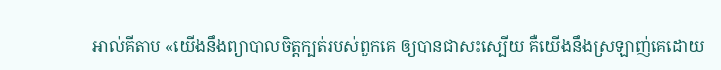អាល់គីតាប «យើងនឹងព្យាបាលចិត្តក្បត់របស់ពួកគេ ឲ្យបានជាសះស្បើយ គឺយើងនឹងស្រឡាញ់គេដោយ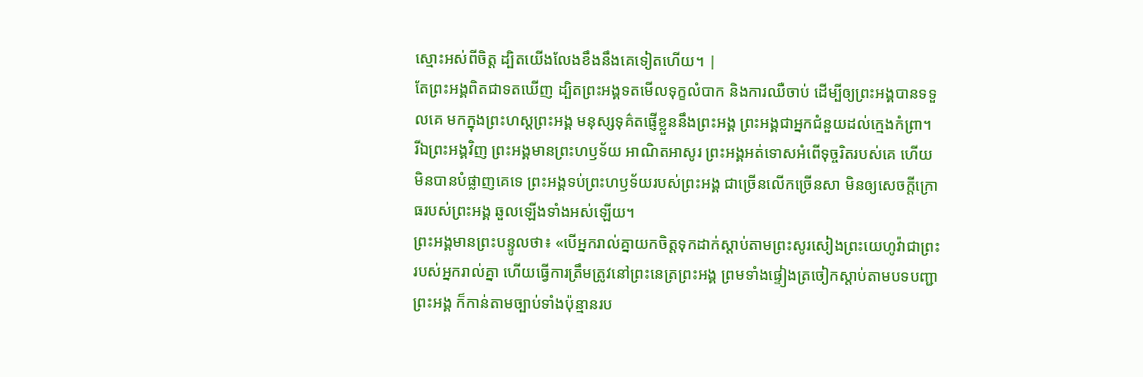ស្មោះអស់ពីចិត្ត ដ្បិតយើងលែងខឹងនឹងគេទៀតហើយ។ |
តែព្រះអង្គពិតជាទតឃើញ ដ្បិតព្រះអង្គទតមើលទុក្ខលំបាក និងការឈឺចាប់ ដើម្បីឲ្យព្រះអង្គបានទទួលគេ មកក្នុងព្រះហស្តព្រះអង្គ មនុស្សទុគ៌តផ្ញើខ្លួននឹងព្រះអង្គ ព្រះអង្គជាអ្នកជំនួយដល់ក្មេងកំព្រា។
រីឯព្រះអង្គវិញ ព្រះអង្គមានព្រះហឫទ័យ អាណិតអាសូរ ព្រះអង្គអត់ទោសអំពើទុច្ចរិតរបស់គេ ហើយមិនបានបំផ្លាញគេទេ ព្រះអង្គទប់ព្រះហឫទ័យរបស់ព្រះអង្គ ជាច្រើនលើកច្រើនសា មិនឲ្យសេចក្ដីក្រោធរបស់ព្រះអង្គ ឆួលឡើងទាំងអស់ឡើយ។
ព្រះអង្គមានព្រះបន្ទូលថា៖ «បើអ្នករាល់គ្នាយកចិត្តទុកដាក់ស្តាប់តាមព្រះសូរសៀងព្រះយេហូវ៉ាជាព្រះរបស់អ្នករាល់គ្នា ហើយធ្វើការត្រឹមត្រូវនៅព្រះនេត្រព្រះអង្គ ព្រមទាំងផ្ទៀងត្រចៀកស្តាប់តាមបទបញ្ជាព្រះអង្គ ក៏កាន់តាមច្បាប់ទាំងប៉ុន្មានរប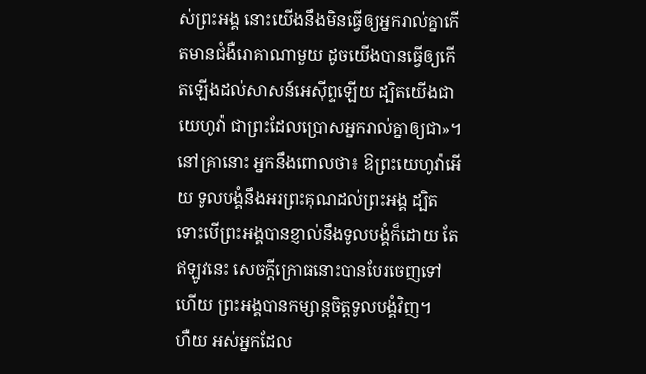ស់ព្រះអង្គ នោះយើងនឹងមិនធ្វើឲ្យអ្នករាល់គ្នាកើតមានជំងឺរោគាណាមួយ ដូចយើងបានធ្វើឲ្យកើតឡើងដល់សាសន៍អេស៊ីព្ទឡើយ ដ្បិតយើងជាយេហូវ៉ា ជាព្រះដែលប្រោសអ្នករាល់គ្នាឲ្យជា»។
នៅគ្រានោះ អ្នកនឹងពោលថា៖ ឱព្រះយេហូវ៉ាអើយ ទូលបង្គំនឹងអរព្រះគុណដល់ព្រះអង្គ ដ្បិតទោះបើព្រះអង្គបានខ្ញាល់នឹងទូលបង្គំក៏ដោយ តែឥឡូវនេះ សេចក្ដីក្រោធនោះបានបែរចេញទៅហើយ ព្រះអង្គបានកម្សាន្តចិត្តទូលបង្គំវិញ។
ហឺយ អស់អ្នកដែល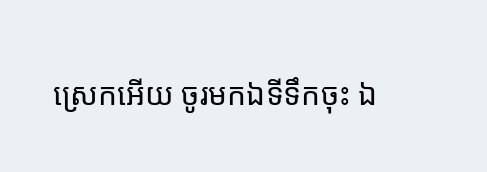ស្រេកអើយ ចូរមកឯទីទឹកចុះ ឯ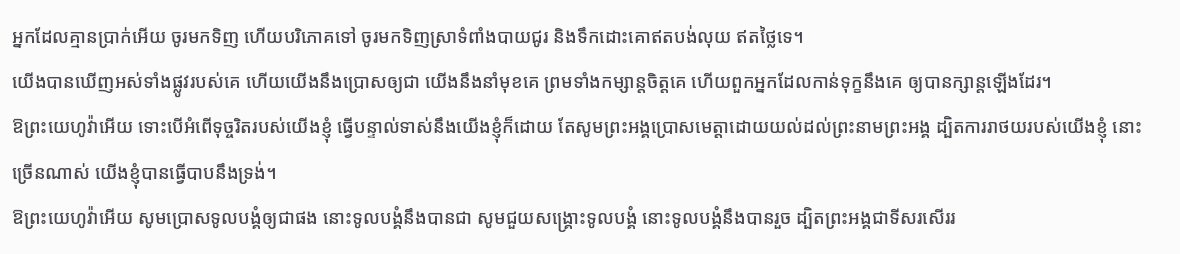អ្នកដែលគ្មានប្រាក់អើយ ចូរមកទិញ ហើយបរិភោគទៅ ចូរមកទិញស្រាទំពាំងបាយជូរ និងទឹកដោះគោឥតបង់លុយ ឥតថ្លៃទេ។
យើងបានឃើញអស់ទាំងផ្លូវរបស់គេ ហើយយើងនឹងប្រោសឲ្យជា យើងនឹងនាំមុខគេ ព្រមទាំងកម្សាន្តចិត្តគេ ហើយពួកអ្នកដែលកាន់ទុក្ខនឹងគេ ឲ្យបានក្សាន្តឡើងដែរ។
ឱព្រះយេហូវ៉ាអើយ ទោះបើអំពើទុច្ចរិតរបស់យើងខ្ញុំ ធ្វើបន្ទាល់ទាស់នឹងយើងខ្ញុំក៏ដោយ តែសូមព្រះអង្គប្រោសមេត្តាដោយយល់ដល់ព្រះនាមព្រះអង្គ ដ្បិតការរាថយរបស់យើងខ្ញុំ នោះច្រើនណាស់ យើងខ្ញុំបានធ្វើបាបនឹងទ្រង់។
ឱព្រះយេហូវ៉ាអើយ សូមប្រោសទូលបង្គំឲ្យជាផង នោះទូលបង្គំនឹងបានជា សូមជួយសង្គ្រោះទូលបង្គំ នោះទូលបង្គំនឹងបានរួច ដ្បិតព្រះអង្គជាទីសរសើររ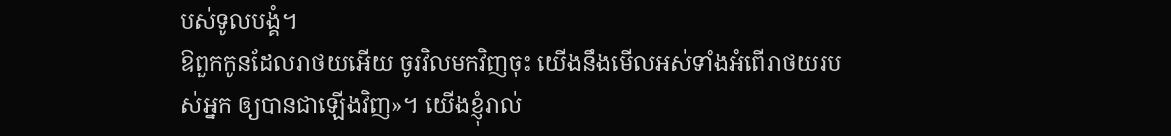បស់ទូលបង្គំ។
ឱពួកកូនដែលរាថយអើយ ចូរវិលមកវិញចុះ យើងនឹងមើលអស់ទាំងអំពើរាថយរបស់អ្នក ឲ្យបានជាឡើងវិញ»។ យើងខ្ញុំរាល់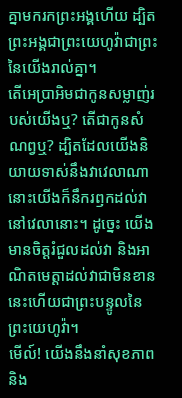គ្នាមករកព្រះអង្គហើយ ដ្បិតព្រះអង្គជាព្រះយេហូវ៉ាជាព្រះនៃយើងរាល់គ្នា។
តើអេប្រាអិមជាកូនសម្លាញ់របស់យើងឬ? តើជាកូនសំណព្វឬ? ដ្បិតដែលយើងនិយាយទាស់នឹងវាវេលាណា នោះយើងក៏នឹករឭកដល់វានៅវេលានោះ។ ដូច្នេះ យើងមានចិត្តរំជួលដល់វា និងអាណិតមេត្តាដល់វាជាមិនខាន នេះហើយជាព្រះបន្ទូលនៃព្រះយេហូវ៉ា។
មើល៍! យើងនឹងនាំសុខភាព និង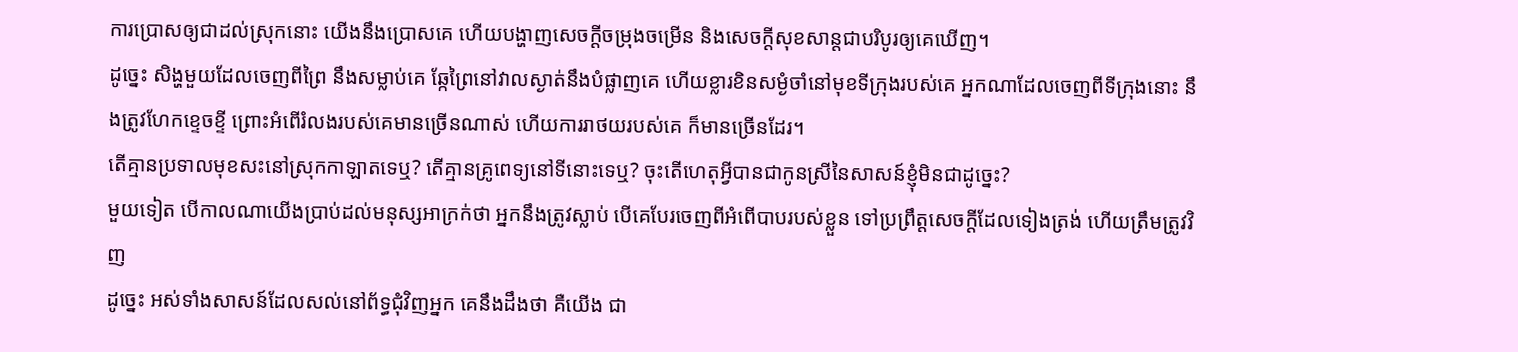ការប្រោសឲ្យជាដល់ស្រុកនោះ យើងនឹងប្រោសគេ ហើយបង្ហាញសេចក្ដីចម្រុងចម្រើន និងសេចក្ដីសុខសាន្តជាបរិបូរឲ្យគេឃើញ។
ដូច្នេះ សិង្ហមួយដែលចេញពីព្រៃ នឹងសម្លាប់គេ ឆ្កែព្រៃនៅវាលស្ងាត់នឹងបំផ្លាញគេ ហើយខ្លារខិនសម្ងំចាំនៅមុខទីក្រុងរបស់គេ អ្នកណាដែលចេញពីទីក្រុងនោះ នឹងត្រូវហែកខ្ទេចខ្ទី ព្រោះអំពើរំលងរបស់គេមានច្រើនណាស់ ហើយការរាថយរបស់គេ ក៏មានច្រើនដែរ។
តើគ្មានប្រទាលមុខសះនៅស្រុកកាឡាតទេឬ? តើគ្មានគ្រូពេទ្យនៅទីនោះទេឬ? ចុះតើហេតុអ្វីបានជាកូនស្រីនៃសាសន៍ខ្ញុំមិនជាដូច្នេះ?
មួយទៀត បើកាលណាយើងប្រាប់ដល់មនុស្សអាក្រក់ថា អ្នកនឹងត្រូវស្លាប់ បើគេបែរចេញពីអំពើបាបរបស់ខ្លួន ទៅប្រព្រឹត្តសេចក្ដីដែលទៀងត្រង់ ហើយត្រឹមត្រូវវិញ
ដូច្នេះ អស់ទាំងសាសន៍ដែលសល់នៅព័ទ្ធជុំវិញអ្នក គេនឹងដឹងថា គឺយើង ជា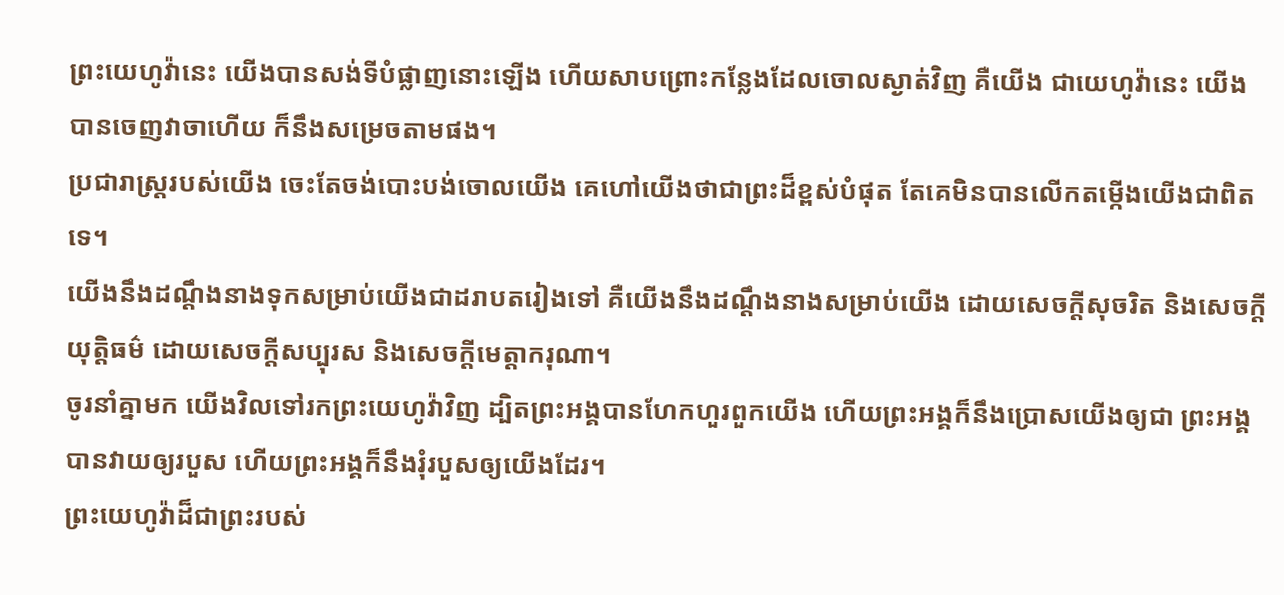ព្រះយេហូវ៉ានេះ យើងបានសង់ទីបំផ្លាញនោះឡើង ហើយសាបព្រោះកន្លែងដែលចោលស្ងាត់វិញ គឺយើង ជាយេហូវ៉ានេះ យើងបានចេញវាចាហើយ ក៏នឹងសម្រេចតាមផង។
ប្រជារាស្ត្ររបស់យើង ចេះតែចង់បោះបង់ចោលយើង គេហៅយើងថាជាព្រះដ៏ខ្ពស់បំផុត តែគេមិនបានលើកតម្កើងយើងជាពិតទេ។
យើងនឹងដណ្តឹងនាងទុកសម្រាប់យើងជាដរាបតរៀងទៅ គឺយើងនឹងដណ្តឹងនាងសម្រាប់យើង ដោយសេចក្ដីសុចរិត និងសេចក្ដីយុត្តិធម៌ ដោយសេចក្ដីសប្បុរស និងសេចក្ដីមេត្តាករុណា។
ចូរនាំគ្នាមក យើងវិលទៅរកព្រះយេហូវ៉ាវិញ ដ្បិតព្រះអង្គបានហែកហួរពួកយើង ហើយព្រះអង្គក៏នឹងប្រោសយើងឲ្យជា ព្រះអង្គបានវាយឲ្យរបួស ហើយព្រះអង្គក៏នឹងរុំរបួសឲ្យយើងដែរ។
ព្រះយេហូវ៉ាដ៏ជាព្រះរបស់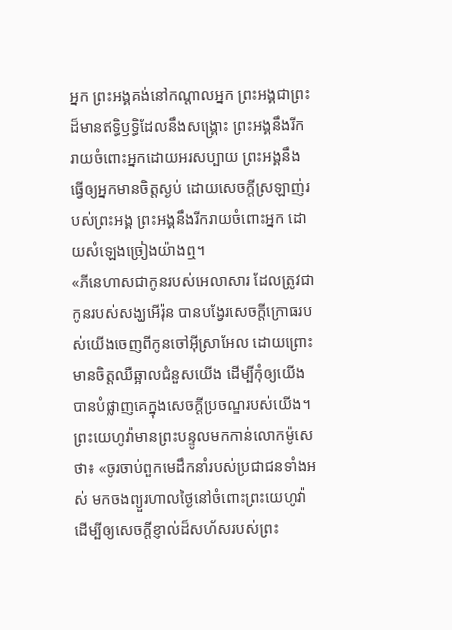អ្នក ព្រះអង្គគង់នៅកណ្ដាលអ្នក ព្រះអង្គជាព្រះដ៏មានឥទ្ធិឫទ្ធិដែលនឹងសង្គ្រោះ ព្រះអង្គនឹងរីករាយចំពោះអ្នកដោយអរសប្បាយ ព្រះអង្គនឹងធ្វើឲ្យអ្នកមានចិត្តស្ងប់ ដោយសេចក្ដីស្រឡាញ់របស់ព្រះអង្គ ព្រះអង្គនឹងរីករាយចំពោះអ្នក ដោយសំឡេងច្រៀងយ៉ាងឮ។
«ភីនេហាសជាកូនរបស់អេលាសារ ដែលត្រូវជាកូនរបស់សង្ឃអើរ៉ុន បានបង្វែរសេចក្ដីក្រោធរបស់យើងចេញពីកូនចៅអ៊ីស្រាអែល ដោយព្រោះមានចិត្តឈឺឆ្អាលជំនួសយើង ដើម្បីកុំឲ្យយើងបានបំផ្លាញគេក្នុងសេចក្ដីប្រចណ្ឌរបស់យើង។
ព្រះយេហូវ៉ាមានព្រះបន្ទូលមកកាន់លោកម៉ូសេថា៖ «ចូរចាប់ពួកមេដឹកនាំរបស់ប្រជាជនទាំងអស់ មកចងព្យួរហាលថ្ងៃនៅចំពោះព្រះយេហូវ៉ា ដើម្បីឲ្យសេចក្ដីខ្ញាល់ដ៏សហ័សរបស់ព្រះ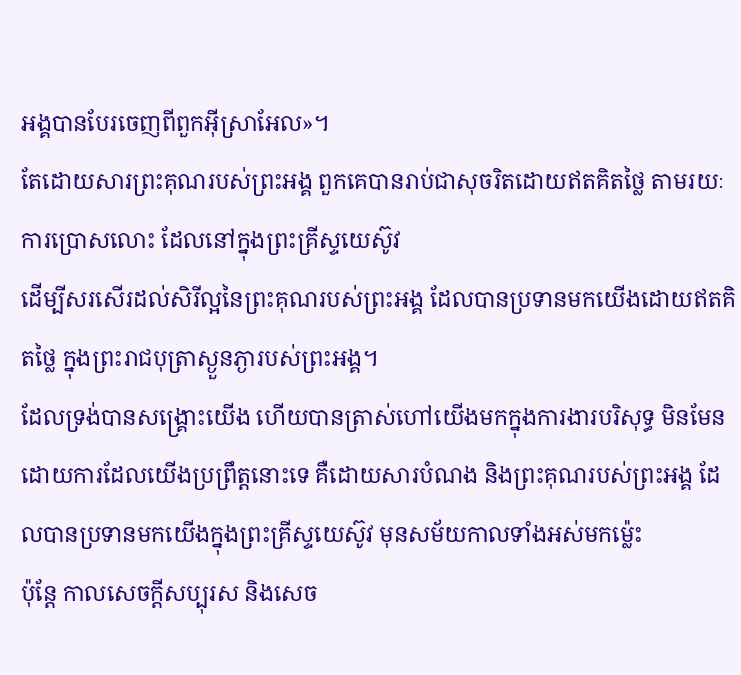អង្គបានបែរចេញពីពួកអ៊ីស្រាអែល»។
តែដោយសារព្រះគុណរបស់ព្រះអង្គ ពួកគេបានរាប់ជាសុចរិតដោយឥតគិតថ្លៃ តាមរយៈការប្រោសលោះ ដែលនៅក្នុងព្រះគ្រីស្ទយេស៊ូវ
ដើម្បីសរសើរដល់សិរីល្អនៃព្រះគុណរបស់ព្រះអង្គ ដែលបានប្រទានមកយើងដោយឥតគិតថ្លៃ ក្នុងព្រះរាជបុត្រាស្ងួនភ្ងារបស់ព្រះអង្គ។
ដែលទ្រង់បានសង្គ្រោះយើង ហើយបានត្រាស់ហៅយើងមកក្នុងការងារបរិសុទ្ធ មិនមែនដោយការដែលយើងប្រព្រឹត្តនោះទេ គឺដោយសារបំណង និងព្រះគុណរបស់ព្រះអង្គ ដែលបានប្រទានមកយើងក្នុងព្រះគ្រីស្ទយេស៊ូវ មុនសម័យកាលទាំងអស់មកម៉្លេះ
ប៉ុន្ដែ កាលសេចក្ដីសប្បុរស និងសេច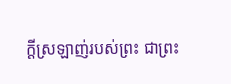ក្ដីស្រឡាញ់របស់ព្រះ ជាព្រះ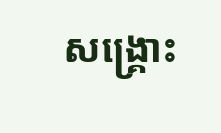សង្គ្រោះ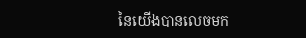នៃយើងបានលេចមក